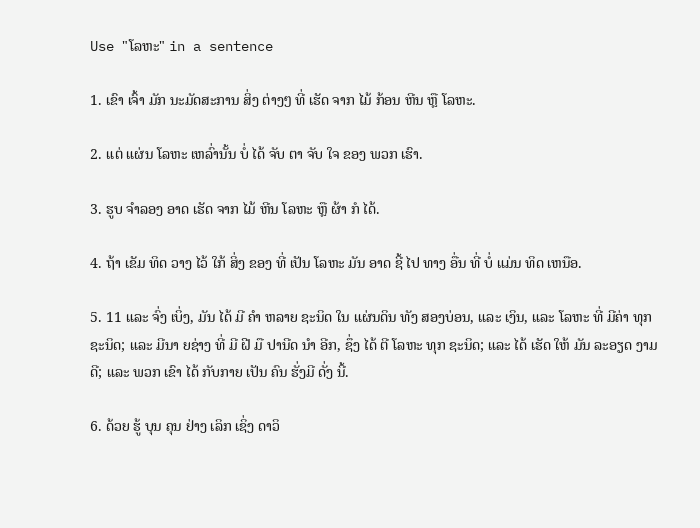Use "ໂລຫະ" in a sentence

1. ເຂົາ ເຈົ້າ ມັກ ນະມັດສະການ ສິ່ງ ຕ່າງໆ ທີ່ ເຮັດ ຈາກ ໄມ້ ກ້ອນ ຫີນ ຫຼື ໂລຫະ.

2. ແຕ່ ແຜ່ນ ໂລຫະ ເຫລົ່ານັ້ນ ບໍ່ ໄດ້ ຈັບ ຕາ ຈັບ ໃຈ ຂອງ ພວກ ເຮົາ.

3. ຮູບ ຈໍາລອງ ອາດ ເຮັດ ຈາກ ໄມ້ ຫີນ ໂລຫະ ຫຼື ຜ້າ ກໍ ໄດ້.

4. ຖ້າ ເຂັມ ທິດ ວາງ ໄວ້ ໃກ້ ສິ່ງ ຂອງ ທີ່ ເປັນ ໂລຫະ ມັນ ອາດ ຊີ້ ໄປ ທາງ ອື່ນ ທີ່ ບໍ່ ແມ່ນ ທິດ ເຫນືອ.

5. 11 ແລະ ຈົ່ງ ເບິ່ງ, ມັນ ໄດ້ ມີ ຄໍາ ຫລາຍ ຊະນິດ ໃນ ແຜ່ນດິນ ທັງ ສອງບ່ອນ, ແລະ ເງິນ, ແລະ ໂລຫະ ທີ່ ມີຄ່າ ທຸກ ຊະນິດ; ແລະ ມີນາ ຍຊ່າງ ທີ່ ມີ ຝີ ມື ປານີດ ນໍາ ອີກ, ຊຶ່ງ ໄດ້ ຕີ ໂລຫະ ທຸກ ຊະນິດ; ແລະ ໄດ້ ເຮັດ ໃຫ້ ມັນ ລະອຽດ ງາມ ດີ; ແລະ ພວກ ເຂົາ ໄດ້ ກັບກາຍ ເປັນ ຄົນ ຮັ່ງມີ ດັ່ງ ນີ້.

6. ດ້ວຍ ຮູ້ ບຸນ ຄຸນ ຢ່າງ ເລິກ ເຊິ່ງ ດາວິ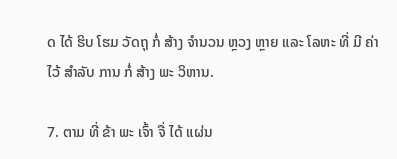ດ ໄດ້ ຮິບ ໂຮມ ວັດຖຸ ກໍ່ ສ້າງ ຈໍານວນ ຫຼວງ ຫຼາຍ ແລະ ໂລຫະ ທີ່ ມີ ຄ່າ ໄວ້ ສໍາລັບ ການ ກໍ່ ສ້າງ ພະ ວິຫານ.

7. ຕາມ ທີ່ ຂ້າ ພະ ເຈົ້າ ຈື່ ໄດ້ ແຜ່ນ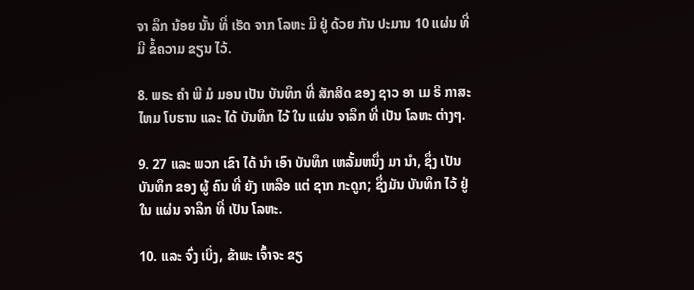ຈາ ລຶກ ນ້ອຍ ນັ້ນ ທີ່ ເຮັດ ຈາກ ໂລຫະ ມີ ຢູ່ ດ້ວຍ ກັນ ປະມານ 10 ແຜ່ນ ທີ່ ມີ ຂໍ້ຄວາມ ຂຽນ ໄວ້.

8. ພຣະ ຄໍາ ພີ ມໍ ມອນ ເປັນ ບັນທຶກ ທີ່ ສັກສິດ ຂອງ ຊາວ ອາ ເມ ຣິ ກາສະ ໄຫມ ໂບຮານ ແລະ ໄດ້ ບັນທຶກ ໄວ້ ໃນ ແຜ່ນ ຈາລຶກ ທີ່ ເປັນ ໂລຫະ ຕ່າງໆ.

9. 27 ແລະ ພວກ ເຂົາ ໄດ້ ນໍາ ເອົາ ບັນທຶກ ເຫລັ້ມຫນຶ່ງ ມາ ນໍາ, ຊຶ່ງ ເປັນ ບັນທຶກ ຂອງ ຜູ້ ຄົນ ທີ່ ຍັງ ເຫລືອ ແຕ່ ຊາກ ກະດູກ; ຊຶ່ງມັນ ບັນທຶກ ໄວ້ ຢູ່ ໃນ ແຜ່ນ ຈາລຶກ ທີ່ ເປັນ ໂລຫະ.

10. ແລະ ຈົ່ງ ເບິ່ງ, ຂ້າພະ ເຈົ້າຈະ ຂຽ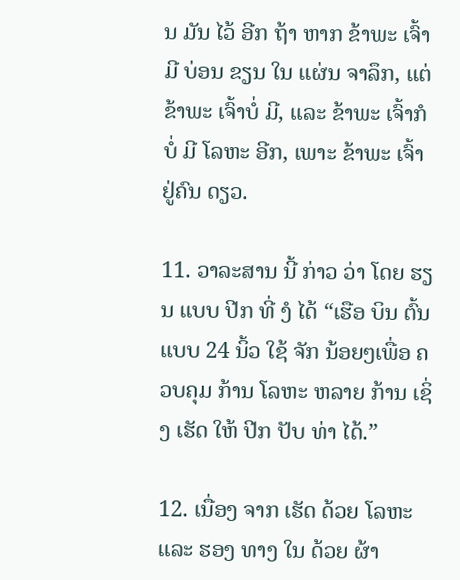ນ ມັນ ໄວ້ ອີກ ຖ້າ ຫາກ ຂ້າພະ ເຈົ້າມີ ບ່ອນ ຂຽນ ໃນ ແຜ່ນ ຈາລຶກ, ແຕ່ ຂ້າພະ ເຈົ້າບໍ່ ມີ, ແລະ ຂ້າພະ ເຈົ້າກໍ ບໍ່ ມີ ໂລຫະ ອີກ, ເພາະ ຂ້າພະ ເຈົ້າຢູ່ຄົນ ດຽວ.

11. ວາລະສານ ນີ້ ກ່າວ ວ່າ ໂດຍ ຮຽນ ແບບ ປີກ ທີ່ ງໍ ໄດ້ “ເຮືອ ບິນ ຕົ້ນ ແບບ 24 ນິ້ວ ໃຊ້ ຈັກ ນ້ອຍໆເພື່ອ ຄວບຄຸມ ກ້ານ ໂລຫະ ຫລາຍ ກ້ານ ເຊິ່ງ ເຮັດ ໃຫ້ ປີກ ປັບ ທ່າ ໄດ້.”

12. ເນື່ອງ ຈາກ ເຮັດ ດ້ວຍ ໂລຫະ ແລະ ຮອງ ທາງ ໃນ ດ້ວຍ ຜ້າ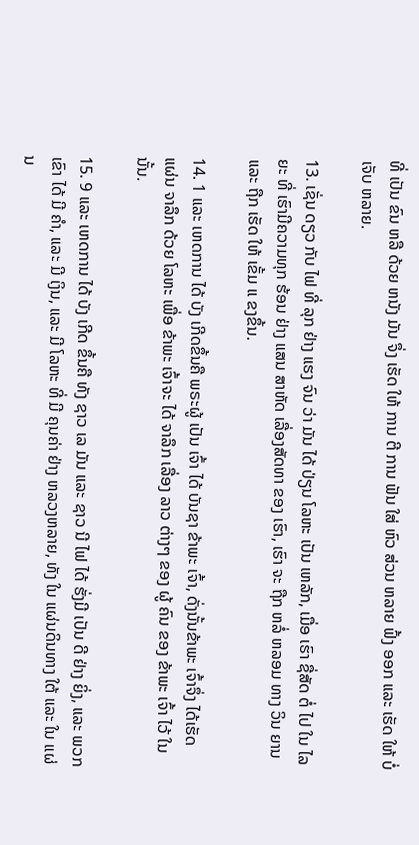ທີ່ ເປັນ ຂົນ ຫລື ດ້ວຍ ຫນັງ ມັນ ຈຶ່ງ ເຮັດ ໃຫ້ ການ ຕີ ການ ຟັນ ໃສ່ ຫົວ ສ່ວນ ຫລາຍ ຟົ້ງ ອອກ ແລະ ເຮັດ ໃຫ້ ບໍ່ ເຈັບ ຫລາຍ.

13. ເຊັ່ນ ດຽວ ກັບ ໄຟ ທີ່ ລຸກ ຢ່າງ ແຮງ ຈົນ ວ່າ ມັນ ໄດ້ ປ່ຽນ ໂລຫະ ເປັນ ເຫລັກ, ເມື່ອ ເຮົາ ຊື່ສັດ ຕໍ່ ໄປ ໃນ ໄລຍະ ທີ່ ເຮົາມີຄວາມທຸກ ຮ້ອນ ຢ່າງ ແສນ ສາຫັດ ເລື່ອງສັດທາ ຂອງ ເຮົາ, ເຮົາ ຈະ ຖືກ ຫລໍ່ ຫລອມ ທາງ ວິນ ຍານ ແລະ ຖືກ ເຮັດ ໃຫ້ ເຂັ້ມ ແ ຂງຂຶ້ນ.

14. 1 ແລະ ເຫດການ ໄດ້ ບັງ ເກີດຂຶ້ນຄື ພຣະຜູ້ ເປັນ ເຈົ້າ ໄດ້ ບັນຊາ ຂ້າພະ ເຈົ້າ, ດັ່ງນັ້ນຂ້າພະ ເຈົ້າຈຶ່ງ ໄດ້ເຮັດ ແຜ່ນ ຈາລຶກ ດ້ວຍ ໂລຫະ ເພື່ອ ຂ້າພະ ເຈົ້າຈະ ໄດ້ ຈາລຶກ ເລື່ອງ ລາວ ຕ່າງໆ ຂອງ ຜູ້ ຄົນ ຂອງ ຂ້າພະ ເຈົ້າ ໄວ້ ໃນ ນັ້ນ.

15. 9 ແລະ ເຫດການ ໄດ້ ບັງ ເກີດ ຂຶ້ນຄື ທັງ ຊາວ ເລ ມັນ ແລະ ຊາວ ນີ ໄຟ ໄດ້ ຮັ່ງມີ ເປັນ ດີ ຢ່າງ ຍິ່ງ, ແລະ ພວກ ເຂົາ ໄດ້ ມີ ຄໍາ, ແລະ ມີ ເງິນ, ແລະ ມີ ໂລຫະ ທີ່ ມີ ຄຸນຄ່າ ຢ່າງ ຫລວງຫລາຍ, ທັງ ໃນ ແຜ່ນດິນທາງ ໃຕ້ ແລະ ໃນ ແຜ່ນ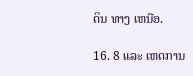ດິນ ທາງ ເຫນືອ.

16. 8 ແລະ ເຫດການ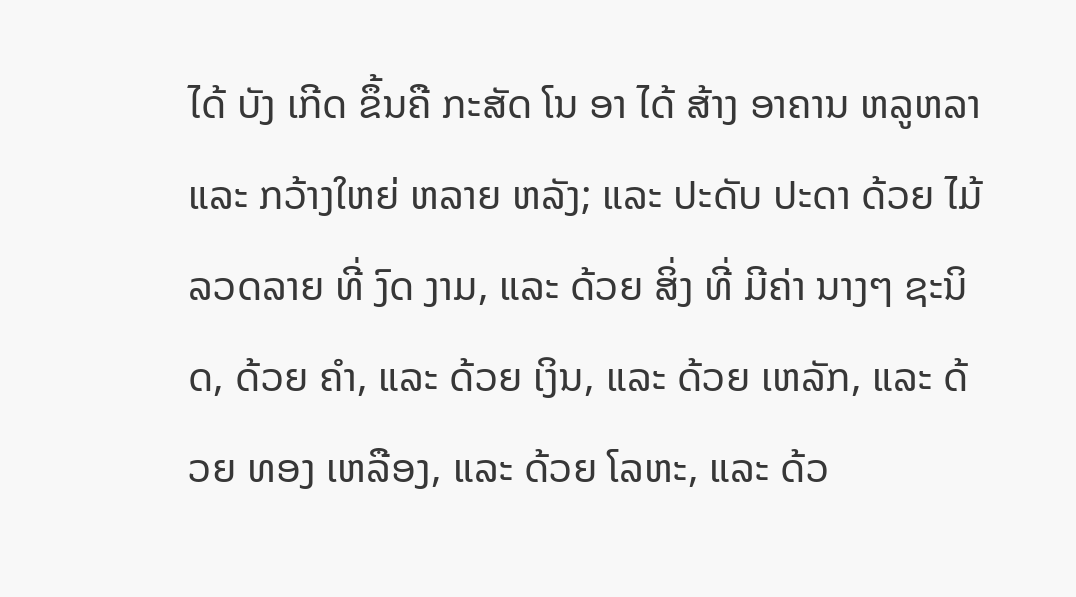ໄດ້ ບັງ ເກີດ ຂຶ້ນຄື ກະສັດ ໂນ ອາ ໄດ້ ສ້າງ ອາຄານ ຫລູຫລາ ແລະ ກວ້າງໃຫຍ່ ຫລາຍ ຫລັງ; ແລະ ປະດັບ ປະດາ ດ້ວຍ ໄມ້ ລວດລາຍ ທີ່ ງົດ ງາມ, ແລະ ດ້ວຍ ສິ່ງ ທີ່ ມີຄ່າ ນາງໆ ຊະນິດ, ດ້ວຍ ຄໍາ, ແລະ ດ້ວຍ ເງິນ, ແລະ ດ້ວຍ ເຫລັກ, ແລະ ດ້ວຍ ທອງ ເຫລືອງ, ແລະ ດ້ວຍ ໂລຫະ, ແລະ ດ້ວ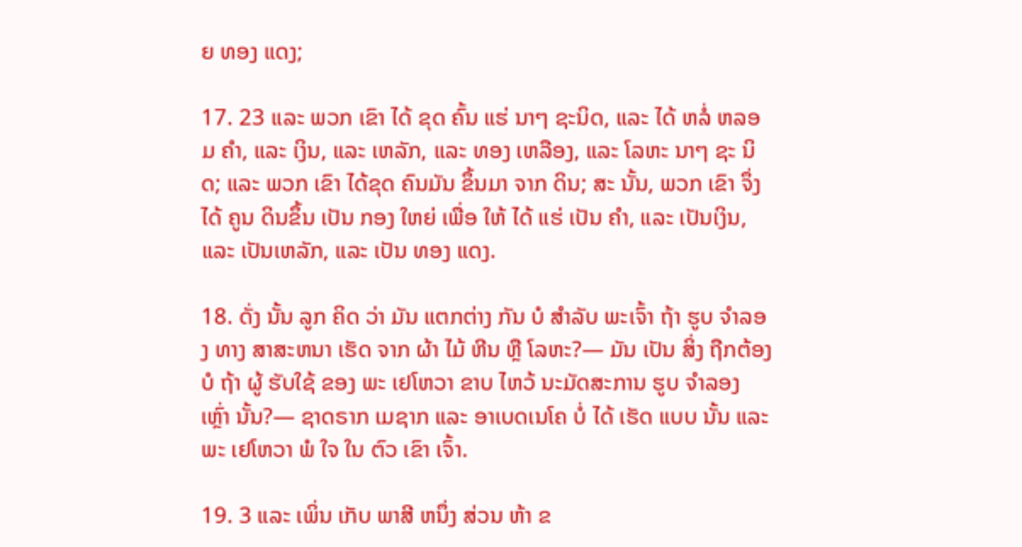ຍ ທອງ ແດງ;

17. 23 ແລະ ພວກ ເຂົາ ໄດ້ ຂຸດ ຄົ້ນ ແຮ່ ນາໆ ຊະນິດ, ແລະ ໄດ້ ຫລໍ່ ຫລອມ ຄໍາ, ແລະ ເງິນ, ແລະ ເຫລັກ, ແລະ ທອງ ເຫລືອງ, ແລະ ໂລຫະ ນາໆ ຊະ ນິດ; ແລະ ພວກ ເຂົາ ໄດ້ຂຸດ ຄົນມັນ ຂຶ້ນມາ ຈາກ ດິນ; ສະ ນັ້ນ, ພວກ ເຂົາ ຈຶ່ງ ໄດ້ ຄູນ ດິນຂຶ້ນ ເປັນ ກອງ ໃຫຍ່ ເພື່ອ ໃຫ້ ໄດ້ ແຮ່ ເປັນ ຄໍາ, ແລະ ເປັນເງິນ, ແລະ ເປັນເຫລັກ, ແລະ ເປັນ ທອງ ແດງ.

18. ດັ່ງ ນັ້ນ ລູກ ຄິດ ວ່າ ມັນ ແຕກຕ່າງ ກັນ ບໍ ສໍາລັບ ພະເຈົ້າ ຖ້າ ຮູບ ຈໍາລອງ ທາງ ສາສະຫນາ ເຮັດ ຈາກ ຜ້າ ໄມ້ ຫີນ ຫຼື ໂລຫະ?— ມັນ ເປັນ ສິ່ງ ຖືກຕ້ອງ ບໍ ຖ້າ ຜູ້ ຮັບໃຊ້ ຂອງ ພະ ເຢໂຫວາ ຂາບ ໄຫວ້ ນະມັດສະການ ຮູບ ຈໍາລອງ ເຫຼົ່າ ນັ້ນ?— ຊາດຣາກ ເມຊາກ ແລະ ອາເບດເນໂຄ ບໍ່ ໄດ້ ເຮັດ ແບບ ນັ້ນ ແລະ ພະ ເຢໂຫວາ ພໍ ໃຈ ໃນ ຕົວ ເຂົາ ເຈົ້າ.

19. 3 ແລະ ເພິ່ນ ເກັບ ພາສີ ຫນຶ່ງ ສ່ວນ ຫ້າ ຂ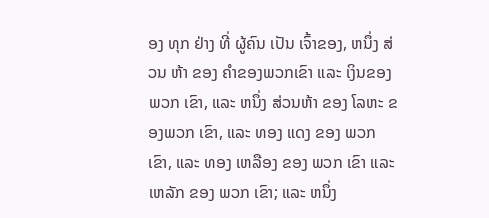ອງ ທຸກ ຢ່າງ ທີ່ ຜູ້ຄົນ ເປັນ ເຈົ້າຂອງ, ຫນຶ່ງ ສ່ວນ ຫ້າ ຂອງ ຄໍາຂອງພວກເຂົາ ແລະ ເງິນຂອງພວກ ເຂົາ, ແລະ ຫນຶ່ງ ສ່ວນຫ້າ ຂອງ ໂລຫະ ຂອງພວກ ເຂົາ, ແລະ ທອງ ແດງ ຂອງ ພວກ ເຂົາ, ແລະ ທອງ ເຫລືອງ ຂອງ ພວກ ເຂົາ ແລະ ເຫລັກ ຂອງ ພວກ ເຂົາ; ແລະ ຫນຶ່ງ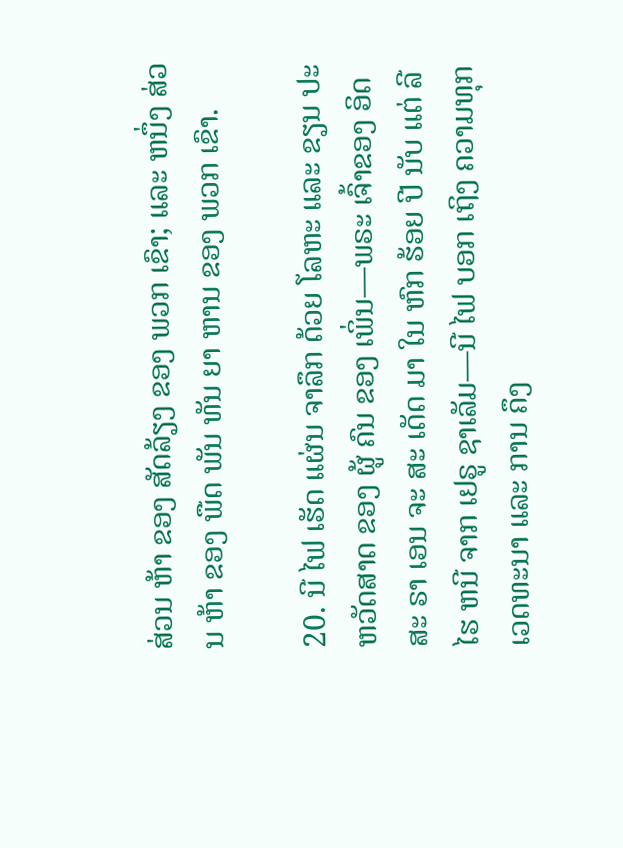ສ່ວນ ຫ້າ ຂອງ ສັດລ້ຽງ ຂອງ ພວກ ເຂົາ; ແລະ ຫນຶ່ງ ສ່ວນ ຫ້າ ຂອງ ພືດ ພັນ ທັນ ຍາ ຫານ ຂອງ ພວກ ເຂົາ.

20. ນີ ໄຟ ເຮັດ ແຜ່ນ ຈາລຶກ ດ້ວຍ ໂລຫະ ແລະ ຂຽນ ປະຫວັດສາດ ຂອງ ຜູ້ ຄົນ ຂອງ ເພິ່ນ—ພຣະ ເຈົ້າຂອງ ອິດ ສະ ຣາ ເອນ ຈະ ສະ ເດັດ ມາ ໃນ ຫົກ ຮ້ອຍ ປີ ນັບ ແຕ່ ລີ ໄຮ ຫນີ ຈາກ ເຢຣູ ຊາເລັມ—ນີ ໄຟ ບອກ ເຖິງ ຄວາມທຸກ ເວດທະນາ ແລະ ການ ຄຶງ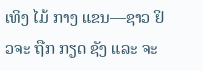ເທິງ ໄມ້ ກາງ ແຂນ—ຊາວ ຢິວຈະ ຖືກ ກຽດ ຊັງ ແລະ ຈະ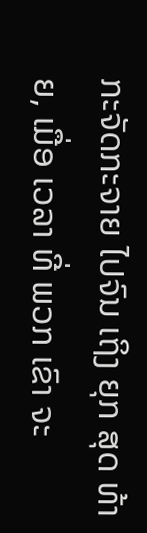ກະຈັດກະຈາຍ ໄປຈົນ ເຖິງ ຍຸກ ສຸດ ທ້າຍ, ເມື່ອ ເວລາ ທີ່ ພວກ ເຂົາ ຈະ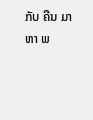ກັບ ຄືນ ມາ ຫາ ພ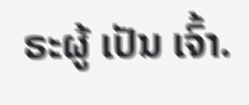ຣະຜູ້ ເປັນ ເຈົ້າ.